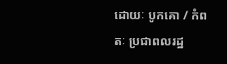ដោយៈ បូកគោ / កំពតៈ ប្រជាពលរដ្ឋ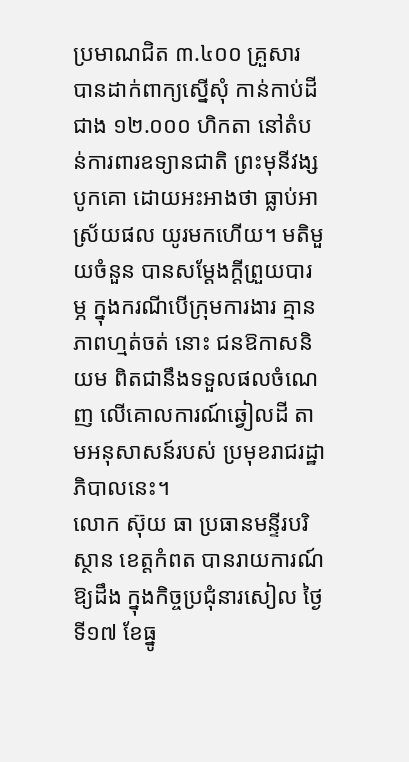ប្រមាណជិត ៣.៤០០ គ្រួសារ បានដាក់ពាក្យស្នើសុំ កាន់កាប់ដីជាង ១២.០០០ ហិកតា នៅតំបន់ការពារឧទ្យានជាតិ ព្រះមុនីវង្ស បូកគោ ដោយអះអាងថា ធ្លាប់អាស្រ័យផល យូរមកហើយ។ មតិមួយចំនួន បានសម្តែងក្តីព្រួយបារម្ភ ក្នុងករណីបើក្រុមការងារ គ្មានភាពហ្មត់ចត់ នោះ ជនឱកាសនិយម ពិតជានឹងទទួលផលចំណេញ លើគោលការណ៍ឆ្វៀលដី តាមអនុសាសន៍របស់ ប្រមុខរាជរដ្ឋាភិបាលនេះ។
លោក ស៊ុយ ធា ប្រធានមន្ទីរបរិស្ថាន ខេត្តកំពត បានរាយការណ៍ឱ្យដឹង ក្នុងកិច្ចប្រជុំនារសៀល ថ្ងៃទី១៧ ខែធ្នូ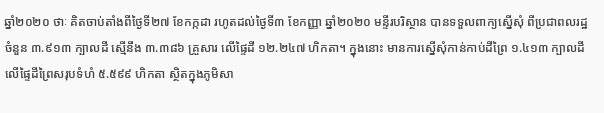ឆ្នាំ២០២០ ថាៈ គិតចាប់តាំងពីថ្ងៃទី២៧ ខែកក្កដា រហូតដល់ថ្ងៃទី៣ ខែកញ្ញា ឆ្នាំ២០២០ មន្ទីរបរិស្ថាន បានទទួលពាក្យស្នើសុំ ពីប្រជាពលរដ្ឋ ចំនួន ៣.៩១៣ ក្បាលដី ស្មើនឹង ៣.៣៨៦ គ្រួសារ លើផ្ទៃដី ១២.២៤៧ ហិកតា។ ក្នុងនោះ មានការស្នើសុំកាន់កាប់ដីព្រៃ ១.៤១៣ ក្បាលដី លើផ្ទៃដីព្រៃសរុបទំហំ ៥.៥៩៩ ហិកតា ស្ថិតក្នុងភូមិសា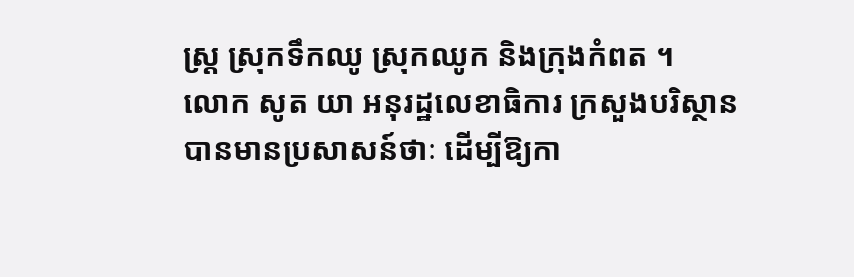ស្ត្រ ស្រុកទឹកឈូ ស្រុកឈូក និងក្រុងកំពត ។
លោក សូត យា អនុរដ្ឋលេខាធិការ ក្រសួងបរិស្ថាន បានមានប្រសាសន៍ថាៈ ដើម្បីឱ្យកា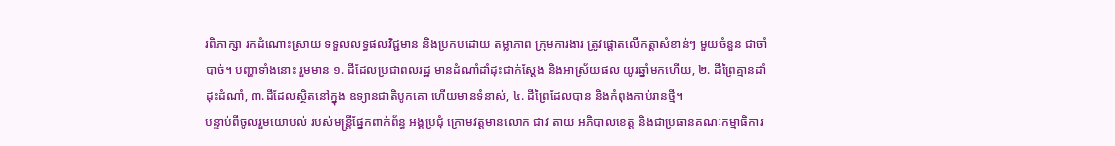រពិភាក្សា រកដំណោះស្រាយ ទទួលលទ្ធផលវិជ្ជមាន និងប្រកបដោយ តម្លាភាព ក្រុមការងារ ត្រូវផ្តោតលើកត្តាសំខាន់ៗ មួយចំនួន ជាចាំបាច់។ បញ្ហាទាំងនោះ រួមមាន ១. ដីដែលប្រជាពលរដ្ឋ មានដំណាំដាំដុះជាក់ស្តែង និងអាស្រ័យផល យូរឆ្នាំមកហើយ, ២. ដីព្រៃគ្មានដាំដុះដំណាំ, ៣.ដីដែលស្ថិតនៅក្នុង ឧទ្យានជាតិបូកគោ ហើយមានទំនាស់, ៤. ដីព្រៃដែលបាន និងកំពុងកាប់រានថ្មី។
បន្ទាប់ពីចូលរួមយោបល់ របស់មន្ត្រីផ្នែកពាក់ព័ន្ធ អង្គប្រជុំ ក្រោមវត្តមានលោក ជាវ តាយ អភិបាលខេត្ត និងជាប្រធានគណៈកម្មាធិការ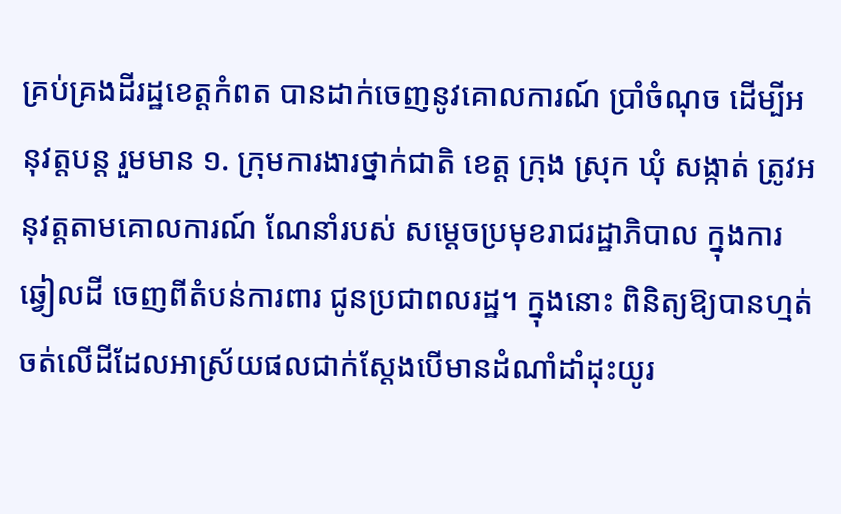គ្រប់គ្រងដីរដ្ឋខេត្តកំពត បានដាក់ចេញនូវគោលការណ៍ ប្រាំចំណុច ដើម្បីអនុវត្តបន្ត រួមមាន ១. ក្រុមការងារថ្នាក់ជាតិ ខេត្ត ក្រុង ស្រុក ឃុំ សង្កាត់ ត្រូវអនុវត្តតាមគោលការណ៍ ណែនាំរបស់ សម្តេចប្រមុខរាជរដ្ឋាភិបាល ក្នុងការឆ្វៀលដី ចេញពីតំបន់ការពារ ជូនប្រជាពលរដ្ឋ។ ក្នុងនោះ ពិនិត្យឱ្យបានហ្មត់ចត់លើដីដែលអាស្រ័យផលជាក់ស្តែងបើមានដំណាំដាំដុះយូរ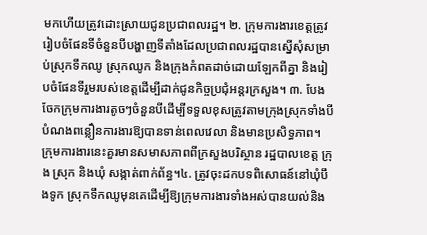មកហើយត្រូវដោះស្រាយជូនប្រជាពលរដ្ឋ។ ២. ក្រុមការងារខេត្តត្រូវរៀបចំផែនទីចំនួនបីបង្ហាញទីតាំងដែលប្រជាពលរដ្ឋបានស្នើសុំសម្រាប់ស្រុកទឹកឈូ ស្រុកឈូក និងក្រុងកំពតដាច់ដោយឡែកពីគ្នា និងរៀបចំផែនទីរួមរបស់ខេត្តដើម្បីដាក់ជូនកិច្ចប្រជុំអន្តរក្រសួង។ ៣. បែងចែកក្រុមការងារតូចៗចំនួនបីដើម្បីទទួលខុសត្រូវតាមក្រុងស្រុកទាំងបីបំណងពន្លឿនការងារឱ្យបានទាន់ពេលវេលា និងមានប្រសិទ្ធភាព។ ក្រុមការងារនេះគួរមានសមាសភាពពីក្រសួងបរិស្ថាន រដ្ឋបាលខេត្ត ក្រុង ស្រុក និងឃុំ សង្កាត់ពាក់ព័ន្ធ។៤. ត្រូវចុះដកបទពិសោធន៍នៅឃុំបឹងទូក ស្រុកទឹកឈូមុនគេដើម្បីឱ្យក្រុមការងារទាំងអស់បានយល់និង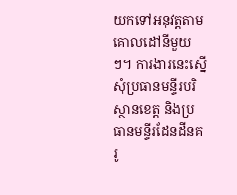យកទៅអនុវត្តតាមគោលដៅនីមួយៗ។ ការងារនេះស្នើសុំប្រធានមន្ទីរបរិស្ថានខេត្ត និងប្រធានមន្ទីរដែនដីនគរូ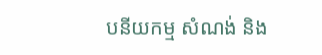បនីយកម្ម សំណង់ និង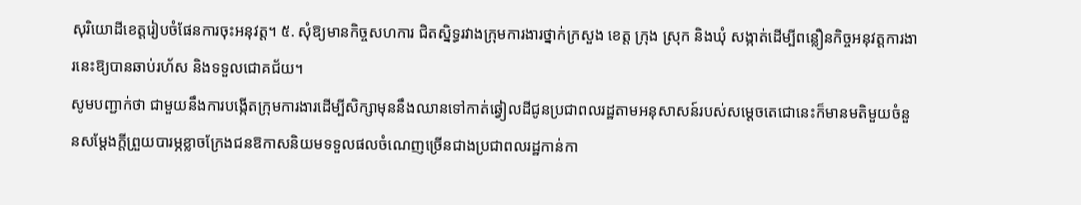សុរិយោដីខេត្តរៀបចំផែនការចុះអនុវត្ត។ ៥. សុំឱ្យមានកិច្ចសហការ ជិតស្និទ្ធរវាងក្រុមការងារថ្នាក់ក្រសួង ខេត្ត ក្រុង ស្រុក និងឃុំ សង្កាត់ដើម្បីពន្លឿនកិច្ចអនុវត្តការងារនេះឱ្យបានឆាប់រហ័ស និងទទួលជោគជ័យ។
សូមបញ្ជាក់ថា ជាមួយនឹងការបង្កើតក្រុមការងារដើម្បីសិក្សាមុននឹងឈានទៅកាត់ឆ្វៀលដីជូនប្រជាពលរដ្ឋតាមអនុសាសន៍របស់សម្តេចតេជោនេះក៏មានមតិមួយចំនួនសម្តែងក្តីព្រួយបារម្ភខ្លាចក្រែងជនឱកាសនិយមទទួលផលចំណេញច្រើនជាងប្រជាពលរដ្ឋកាន់កា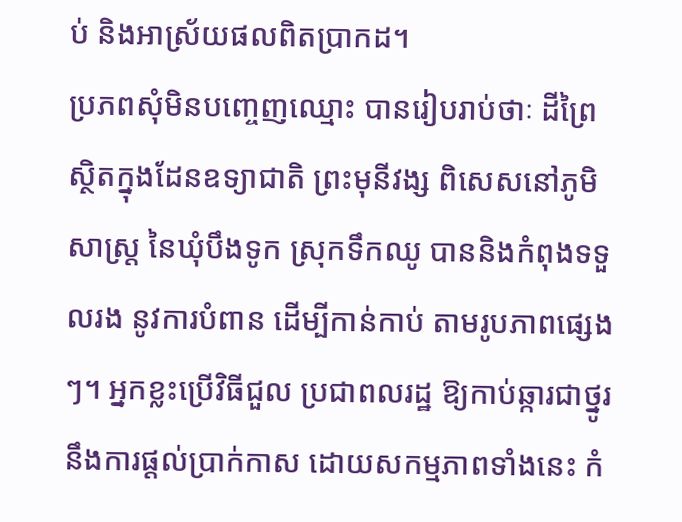ប់ និងអាស្រ័យផលពិតប្រាកដ។
ប្រភពសុំមិនបញ្ចេញឈ្មោះ បានរៀបរាប់ថាៈ ដីព្រៃស្ថិតក្នុងដែនឧទ្យាជាតិ ព្រះមុនីវង្ស ពិសេសនៅភូមិសាស្ត្រ នៃឃុំបឹងទូក ស្រុកទឹកឈូ បាននិងកំពុងទទួលរង នូវការបំពាន ដើម្បីកាន់កាប់ តាមរូបភាពផ្សេងៗ។ អ្នកខ្លះប្រើវិធីជួល ប្រជាពលរដ្ឋ ឱ្យកាប់ឆ្ការជាថ្នូរនឹងការផ្តល់ប្រាក់កាស ដោយសកម្មភាពទាំងនេះ កំ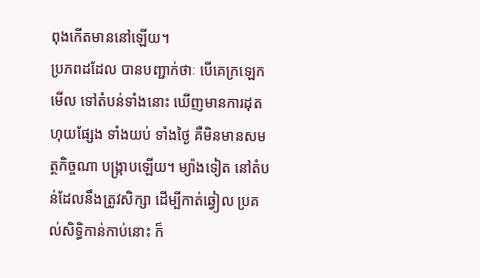ពុងកើតមាននៅឡើយ។
ប្រភពដដែល បានបញ្ជាក់ថាៈ បើគេក្រឡេកមើល ទៅតំបន់ទាំងនោះ ឃើញមានការដុតហុយផ្សែង ទាំងយប់ ទាំងថ្ងៃ គឺមិនមានសមត្ថកិច្ចណា បង្ក្រាបឡើយ។ ម្យ៉ាងទៀត នៅតំបន់ដែលនឹងត្រូវសិក្សា ដើម្បីកាត់ឆ្វៀល ប្រគល់សិទ្ធិកាន់កាប់នោះ ក៏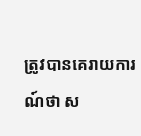ត្រូវបានគេរាយការណ៍ថា ស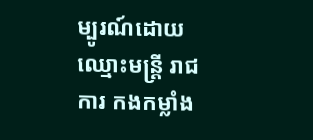ម្បូរណ៍ដោយឈ្មោះមន្ត្រី រាជការ កងកម្លាំង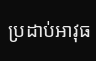ប្រដាប់អាវុធ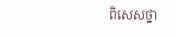ពិសេសថ្នា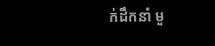ក់ដឹកនាំ មួ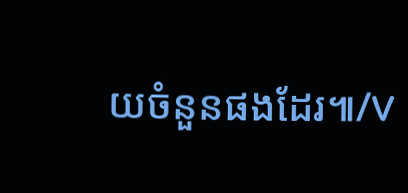យចំនួនផងដែរ៕/V